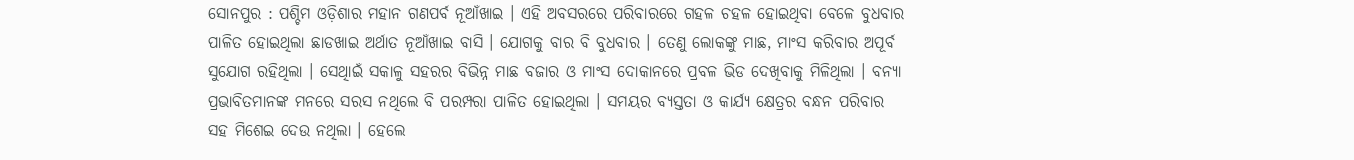ସୋନପୁର : ପଶ୍ଚିମ ଓଡ଼ିଶାର ମହାନ ଗଣପର୍ବ ନୂଆଁଖାଇ । ଏହି ଅବସରରେ ପରିବାରରେ ଗହଳ ଚହଳ ହୋଇଥିବା ବେଳେ ବୁଧବାର ପାଳିତ ହୋଇଥିଲା ଛାଡଖାଇ ଅର୍ଥାତ ନୂଆଁଖାଇ ବାସି । ଯୋଗକୁ ବାର ବି ବୁଧବାର । ତେଣୁ ଲୋକଙ୍କୁ ମାଛ, ମାଂସ କରିବାର ଅପୂର୍ବ ସୁଯୋଗ ରହିଥିଲା । ସେଥିାଇଁ ସକାଳୁ ସହରର ବିଭିନ୍ନ ମାଛ ବଜାର ଓ ମାଂସ ଦୋକାନରେ ପ୍ରବଳ ଭିଡ ଦେଖିବାକୁ ମିଳିଥିଲା । ବନ୍ୟା ପ୍ରଭାବିତମାନଙ୍କ ମନରେ ସରସ ନଥିଲେ ବି ପରମ୍ପରା ପାଳିତ ହୋଇଥିଲା । ସମୟର ବ୍ୟସ୍ତତା ଓ କାର୍ଯ୍ୟ କ୍ଷେତ୍ରର ବନ୍ଧନ ପରିବାର ସହ ମିଶେଇ ଦେଉ ନଥିଲା । ହେଲେ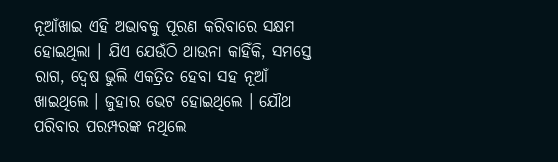ନୂଆଁଖାଇ ଏହି ଅଭାବକୁ ପୂରଣ କରିବାରେ ସକ୍ଷମ ହୋଇଥିଲା । ଯିଏ ଯେଉଁଠି ଥାଉନା କାହିଁକି, ସମସ୍ତେ ରାଗ, ଦ୍ୱେଷ ଭୁଲି ଏକତ୍ରିତ ହେବା ସହ ନୂଆଁ ଖାଇଥିଲେ । ଜୁହାର ଭେଟ ହୋଇଥିଲେ । ଯୌଥ ପରିବାର ପରମ୍ପରଙ୍କ ନଥିଲେ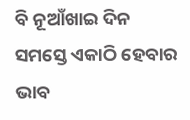ବି ନୂଆଁଖାଇ ଦିନ ସମସ୍ତେ ଏକାଠି ହେବାର ଭାବ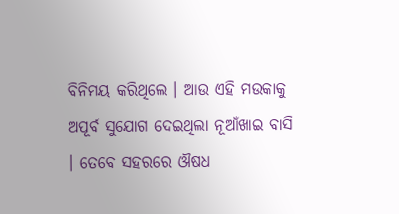ବିନିମୟ କରିଥିଲେ । ଆଉ ଏହି ମଉକାକୁ ଅପୂର୍ବ ସୁଯୋଗ ଦେଇଥିଲା ନୂଆଁଖାଇ ବାସି । ତେବେ ସହରରେ ଔଷଧ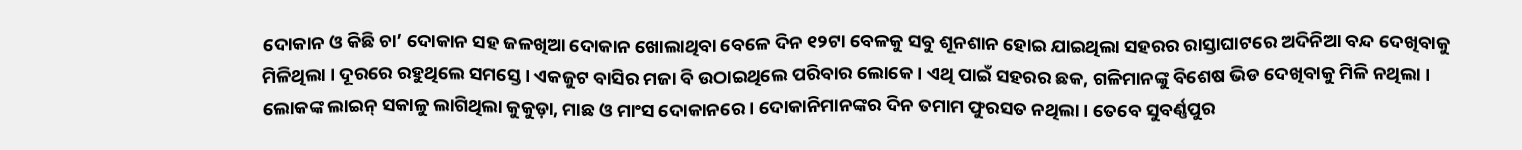ଦୋକାନ ଓ କିଛି ଚା’ ଦୋକାନ ସହ ଜଳଖିଆ ଦୋକାନ ଖୋଲାଥିବା ବେଳେ ଦିନ ୧୨ଟା ବେଳକୁ ସବୁ ଶୂନଶାନ ହୋଇ ଯାଇଥିଲା ସହରର ରାସ୍ତାଘାଟରେ ଅଦିନିଆ ବନ୍ଦ ଦେଖିବାକୁ ମିଳିଥିଲା । ଦୂରରେ ରହୁଥିଲେ ସମସ୍ତେ । ଏକଜୁଟ ବାସିର ମଜା ବି ଉଠାଇଥିଲେ ପରିବାର ଲୋକେ । ଏଥି ପାଇଁ ସହରର ଛକ, ଗଳିମାନଙ୍କୁ ବିଶେଷ ଭିଡ ଦେଖିବାକୁ ମିଳି ନଥିଲା । ଲୋକଙ୍କ ଲାଇନ୍ ସକାଳୁ ଲାଗିଥିଲା କୁକୁଡ଼ା, ମାଛ ଓ ମାଂସ ଦୋକାନରେ । ଦୋକାନିମାନଙ୍କର ଦିନ ତମାମ ଫୁରସତ ନଥିଲା । ତେବେ ସୁବର୍ଣ୍ଣପୁର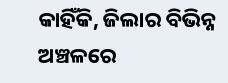କାହିଁକି, ଜିଲାର ବିଭିନ୍ନ ଅଞ୍ଚଳରେ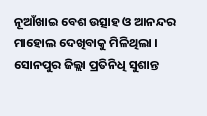ନୂଆଁଖାଇ ବେଶ ଉତ୍ସାହ ଓ ଆନନ୍ଦର ମାହୋଲ ଦେଖିବାକୁ ମିଳିଥିଲା ।
ସୋନପୁର ଜିଲ୍ଲା ପ୍ରତିନିଧି ସୁଶାନ୍ତ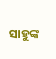ସାହୁଙ୍କ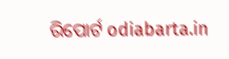ରିପୋର୍ଟ odiabarta.in